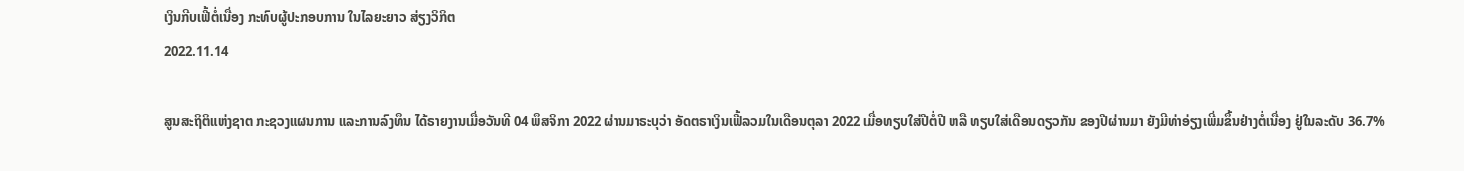ເງິນກີບເຟີ້ຕໍ່ເນື່ອງ ກະທົບຜູ້ປະກອບການ ໃນໄລຍະຍາວ ສ່ຽງວິກິຕ
2022.11.14

ສູນສະຖິຕິແຫ່ງຊາຕ ກະຊວງແຜນການ ແລະການລົງທຶນ ໄດ້ຣາຍງານເມື່ອວັນທີ 04 ພຶສຈິກາ 2022 ຜ່ານມາຣະບຸວ່າ ອັດຕຣາເງິນເຟີ້ລວມໃນເດືອນຕຸລາ 2022 ເມື່ອທຽບໃສ່ປີຕໍ່ປີ ຫລື ທຽບໃສ່ເດືອນດຽວກັນ ຂອງປີຜ່ານມາ ຍັງມີທ່າອ່ຽງເພີ່ມຂຶ້ນຢ່າງຕໍ່ເນື່ອງ ຢູ່ໃນລະດັບ 36.7%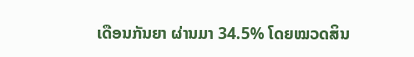ເດືອນກັນຍາ ຜ່ານມາ 34.5% ໂດຍໝວດສິນ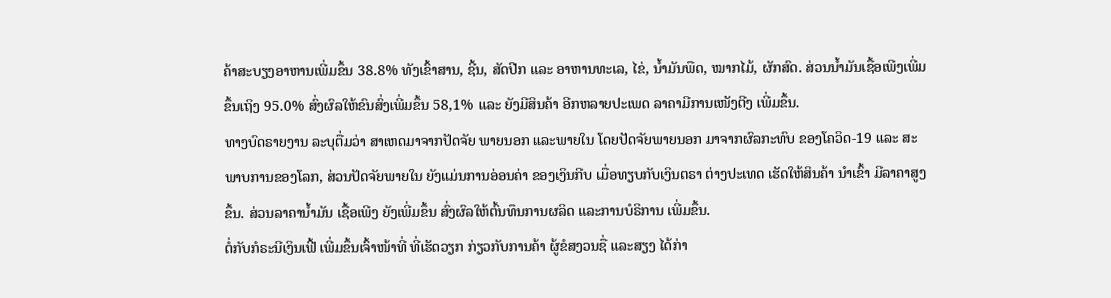ຄ້າສະບຽງອາຫານເພີ່ມຂຶ້ນ 38.8% ທັງເຂົ້າສານ, ຊີ້ນ, ສັດປີກ ແລະ ອາຫານທະເລ, ໄຂ່, ນໍ້າມັນພືດ, ໝາກໄມ້, ຜັກສົດ. ສ່ວນນໍ້າມັນເຊື້ອເພີງເພີ່ມຂຶ້ນເຖິງ 95.0% ສົ່ງຜົລໃຫ້ຂົນສົ່ງເພີ່ມຂຶ້ນ 58,1% ແລະ ຍັງມີສິນຄ້າ ອີກຫລາຍປະເພດ ລາຄາມີການເໜັງຕີງ ເພີ່ມຂຶ້ນ.
ທາງບົດຣາຍງານ ລະບຸຕື່ມວ່າ ສາເຫດມາຈາກປັດຈັຍ ພາຍນອກ ແລະພາຍໃນ ໂດຍປັດຈັຍພາຍນອກ ມາຈາກຜົລກະທົບ ຂອງໂຄວິດ-19 ແລະ ສະພາບການຂອງໂລກ, ສ່ວນປັດຈັຍພາຍໃນ ຍັງແມ່ນການອ່ອນຄ່າ ຂອງເງິນກີບ ເມື່ອທຽບກັບເງິນຕຣາ ຕ່າງປະເທດ ເຮັດໃຫ້ສິນຄ້າ ນໍາເຂົ້າ ມີລາຄາສູງຂຶ້ນ. ສ່ວນລາຄານໍ້າມັນ ເຊື້ອເພີງ ຍັງເພີ່ມຂຶ້ນ ສົ່ງຜົລໃຫ້ຕົ້ນທຶນການຜລິດ ແລະການບໍຣິການ ເພີ່ມຂຶ້ນ.
ຕໍ່ກັບກໍຣະນີເງິນເຟີ້ ເພີ່ມຂຶ້ນເຈົ້າໜ້າທີ່ ທີ່ເຮັດວຽກ ກ່ຽວກັບການຄ້າ ຜູ້ຂໍສງວນຊື່ ແລະສຽງ ໄດ້ກ່າ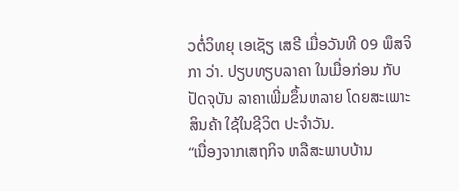ວຕໍ່ວິທຍຸ ເອເຊັຽ ເສຣີ ເມື່ອວັນທີ 09 ພຶສຈິກາ ວ່າ. ປຽບທຽບລາຄາ ໃນເມື່ອກ່ອນ ກັບປັດຈຸບັນ ລາຄາເພີ່ມຂຶ້ນຫລາຍ ໂດຍສະເພາະສິນຄ້າ ໃຊ້ໃນຊີວິຕ ປະຈຳວັນ.
“ເນື່ອງຈາກເສຖກິຈ ຫລືສະພາບບ້ານ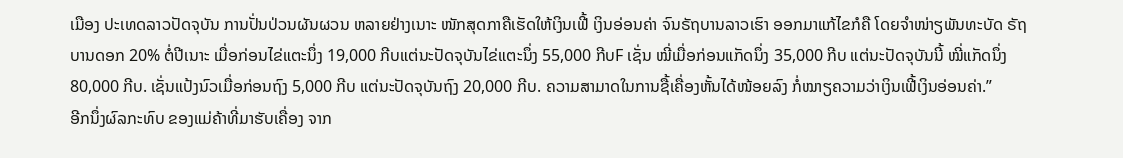ເມືອງ ປະເທດລາວປັດຈຸບັນ ການປັ່ນປ່ວນຜັນຜວນ ຫລາຍຢ່າງເນາະ ໜັກສຸດກາຄືເຮັດໃຫ້ເງິນເຟີ້ ເງິນອ່ອນຄ່າ ຈົນຣັຖບານລາວເຮົາ ອອກມາແກ້ໄຂກໍຄື ໂດຍຈຳໜ່າຽພັນທະບັດ ຣັຖບານດອກ 20% ຕໍ່ປີເນາະ ເມື່ອກ່ອນໄຂ່ແຕະນຶ່ງ 19,000 ກີບແຕ່ນະປັດຈຸບັນໄຂ່ແຕະນຶ່ງ 55,000 ກີບF ເຊັ່ນ ໝີ່ເມື່ອກ່ອນແກັດນຶ່ງ 35,000 ກີບ ແຕ່ນະປັດຈຸບັນນີ້ ໝີ່ແກັດນຶ່ງ 80,000 ກີບ. ເຊັ່ນແປ້ງນົວເມື່ອກ່ອນຖົງ 5,000 ກີບ ແຕ່ນະປັດຈຸບັນຖົງ 20,000 ກີບ. ຄວາມສາມາດໃນການຊື້ເຄື່ອງຫັ້ນໄດ້ໜ້ອຍລົງ ກໍ່ໝາຽຄວາມວ່າເງິນເຟີ້ເງິນອ່ອນຄ່າ.”
ອີກນຶ່ງຜົລກະທົບ ຂອງແມ່ຄ້າທີ່ມາຮັບເຄື່ອງ ຈາກ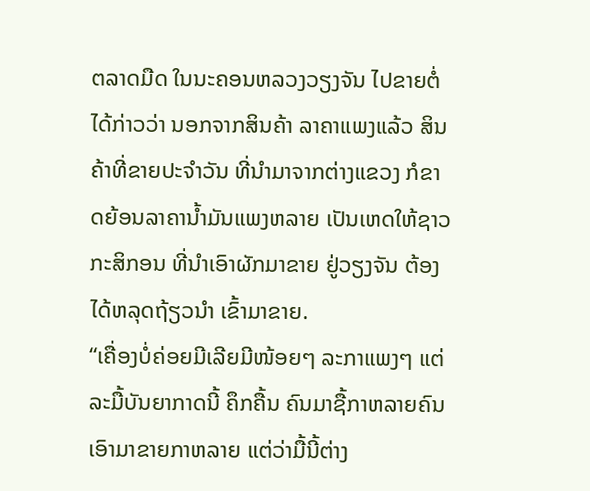ຕລາດມືດ ໃນນະຄອນຫລວງວຽງຈັນ ໄປຂາຍຕໍ່ ໄດ້ກ່າວວ່າ ນອກຈາກສິນຄ້າ ລາຄາແພງແລ້ວ ສິນຄ້າທີ່ຂາຍປະຈຳວັນ ທີ່ນຳມາຈາກຕ່າງແຂວງ ກໍຂາດຍ້ອນລາຄານໍ້າມັນແພງຫລາຍ ເປັນເຫດໃຫ້ຊາວກະສິກອນ ທີ່ນຳເອົາຜັກມາຂາຍ ຢູ່ວຽງຈັນ ຕ້ອງໄດ້ຫລຸດຖ້ຽວນຳ ເຂົ້າມາຂາຍ.
“ເຄື່ອງບໍ່ຄ່ອຍມີເລີຍມີໜ້ອຍໆ ລະກາແພງໆ ແຕ່ລະມື້ບັນຍາກາດນີ້ ຄຶກຄື້ນ ຄົນມາຊື້ກາຫລາຍຄົນເອົາມາຂາຍກາຫລາຍ ແຕ່ວ່າມື້ນີ້ຕ່າງ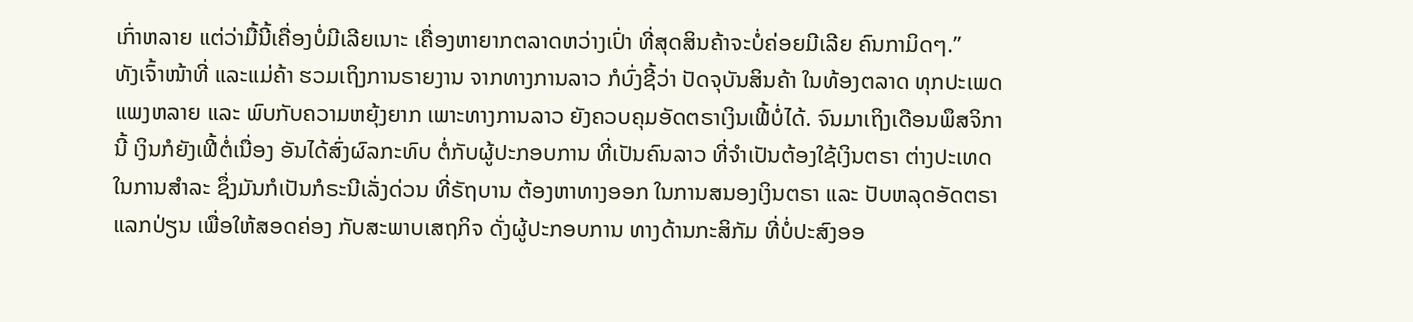ເກົ່າຫລາຍ ແຕ່ວ່າມື້ນີ້ເຄື່ອງບໍ່ມີເລີຍເນາະ ເຄື່ອງຫາຍາກຕລາດຫວ່າງເປົ່າ ທີ່ສຸດສິນຄ້າຈະບໍ່ຄ່ອຍມີເລີຍ ຄົນກາມິດໆ.”
ທັງເຈົ້າໜ້າທີ່ ແລະແມ່ຄ້າ ຮວມເຖິງການຣາຍງານ ຈາກທາງການລາວ ກໍບົ່ງຊີ້ວ່າ ປັດຈຸບັນສິນຄ້າ ໃນທ້ອງຕລາດ ທຸກປະເພດແພງຫລາຍ ແລະ ພົບກັບຄວາມຫຍຸ້ງຍາກ ເພາະທາງການລາວ ຍັງຄວບຄຸມອັດຕຣາເງິນເຟີ້ບໍ່ໄດ້. ຈົນມາເຖິງເດືອນພຶສຈິການີ້ ເງິນກໍຍັງເຟີ້ຕໍ່ເນື່ອງ ອັນໄດ້ສົ່ງຜົລກະທົບ ຕໍ່ກັບຜູ້ປະກອບການ ທີ່ເປັນຄົນລາວ ທີ່ຈຳເປັນຕ້ອງໃຊ້ເງິນຕຣາ ຕ່າງປະເທດ ໃນການສຳລະ ຊຶ່ງມັນກໍເປັນກໍຣະນີເລັ່ງດ່ວນ ທີ່ຣັຖບານ ຕ້ອງຫາທາງອອກ ໃນການສນອງເງິນຕຣາ ແລະ ປັບຫລຸດອັດຕຣາ ແລກປ່ຽນ ເພື່ອໃຫ້ສອດຄ່ອງ ກັບສະພາບເສຖກິຈ ດັ່ງຜູ້ປະກອບການ ທາງດ້ານກະສິກັມ ທີ່ບໍ່ປະສົງອອ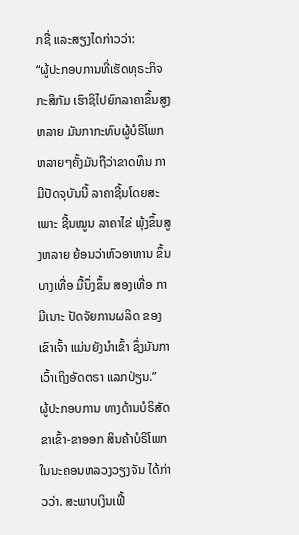ກຊື່ ແລະສຽງໄດກ່າວວ່າ:
“ຜູ້ປະກອບການທີ່ເຮັດທຸຣະກິຈ ກະສິກັມ ເຮົາຊິໄປຍົກລາຄາຂຶ້ນສູງຫລາຍ ມັນກາກະທົບຜູ້ບໍຣິໂພກ ຫລາຍໆຄັ້ງມັນຖືວ່າຂາດທຶນ ກາມີປັດຈຸບັນນີ້ ລາຄາຊີ້ນໂດຍສະເພາະ ຊີ້ນໝູນ ລາຄາໄຂ່ ພຸ້ງຂຶ້ນສູງຫລາຍ ຍ້ອນວ່າຫົວອາຫານ ຂຶ້ນບາງເທື່ອ ມື້ນຶ່ງຂຶ້ນ ສອງເທື່ອ ກາມີເນາະ ປັດຈັຍການຜລິດ ຂອງເຂົາເຈົ້າ ແມ່ນຍັງນຳເຂົ້າ ຊຶ່ງມັນກາເວົ້າເຖິງອັດຕຣາ ແລກປ່ຽນ.”
ຜູ້ປະກອບການ ທາງດ້ານບໍຣິສັດ ຂາເຂົ້າ-ຂາອອກ ສິນຄ້າບໍຣິໂພກ ໃນນະຄອນຫລວງວຽງຈັນ ໄດ້ກ່າວວ່າ. ສະພາບເງິນເຟີ້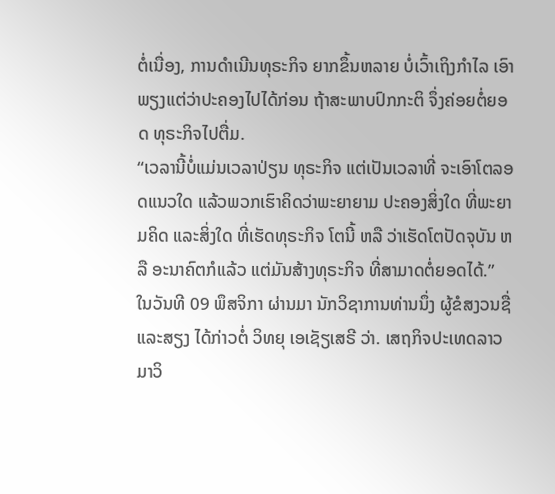ຕໍ່ເນື່ອງ, ການດຳເນີນທຸຣະກິຈ ຍາກຂຶ້ນຫລາຍ ບໍ່ເວົ້າເຖິງກຳໄລ ເອົາພຽງແຕ່ວ່າປະຄອງໄປໄດ້ກ່ອນ ຖ້າສະພາບປົກກະຕິ ຈຶ່ງຄ່ອຍຕໍ່ຍອດ ທຸຣະກິຈໄປຕື່ມ.
“ເວລານີ້ບໍ່ແມ່ນເວລາປ່ຽນ ທຸຣະກິຈ ແຕ່ເປັນເວລາທີ່ ຈະເອົາໂຕລອດແນວໃດ ແລ້ວພວກເຮົາຄິດວ່າພະຍາຍາມ ປະຄອງສິ່ງໃດ ທີ່ພະຍາມຄິດ ແລະສິ່ງໃດ ທີ່ເຮັດທຸຣະກິຈ ໂຕນີ້ ຫລື ວ່າເຮັດໂຕປັດຈຸບັນ ຫລື ອະນາຄົຕກໍແລ້ວ ແຕ່ມັນສ້າງທຸຣະກິຈ ທີ່ສາມາດຕໍ່ຍອດໄດ້.”
ໃນວັນທີ 09 ພຶສຈິກາ ຜ່ານມາ ນັກວິຊາການທ່ານນຶ່ງ ຜູ້ຂໍສງວນຊື່ ແລະສຽງ ໄດ້ກ່າວຕໍ່ ວິທຍຸ ເອເຊັຽເສຣີ ວ່າ. ເສຖກິຈປະເທດລາວ ມາວິ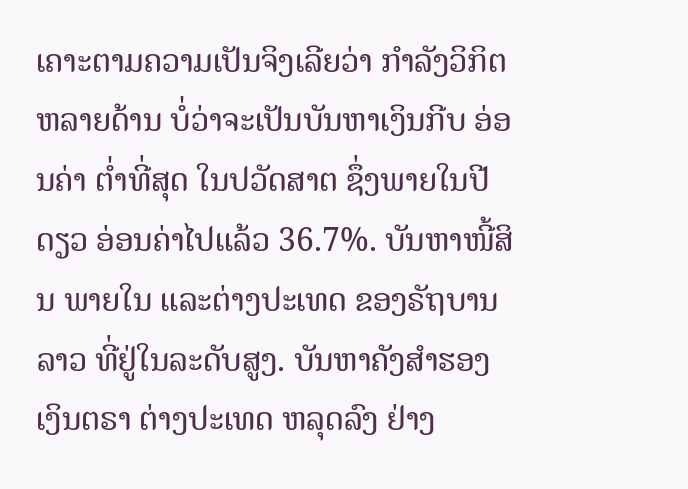ເຄາະຕາມຄວາມເປັນຈິງເລີຍວ່າ ກຳລັງວິກິຕຫລາຍດ້ານ ບໍ່ວ່າຈະເປັນບັນຫາເງິນກີບ ອ່ອນຄ່າ ຕ່ຳທີ່ສຸດ ໃນປວັດສາຕ ຊຶ່ງພາຍໃນປີດຽວ ອ່ອນຄ່າໄປແລ້ວ 36.7%. ບັນຫາໜີ້ສິນ ພາຍໃນ ແລະຕ່າງປະເທດ ຂອງຣັຖບານລາວ ທີ່ຢູ່ໃນລະດັບສູງ. ບັນຫາຄັງສຳຮອງເງິນຕຣາ ຕ່າງປະເທດ ຫລຸດລົງ ຢ່າງ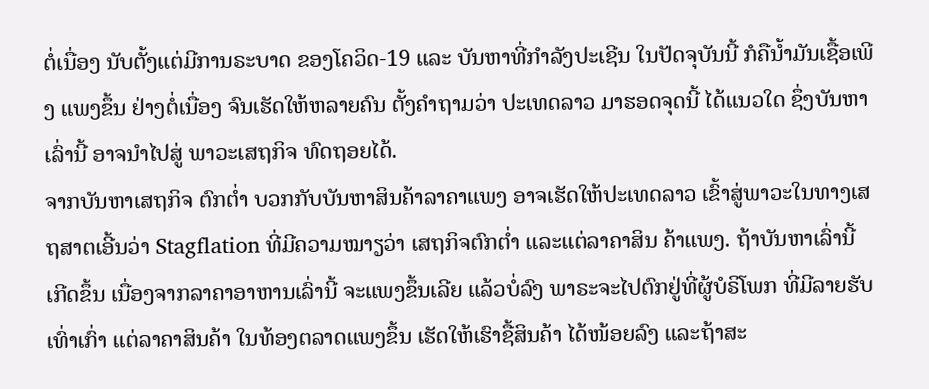ຕໍ່ເນື່ອງ ນັບຕັ້ງແຕ່ມີການຣະບາດ ຂອງໂຄວິດ-19 ແລະ ບັນຫາທີ່ກຳລັງປະເຊີນ ໃນປັດຈຸບັນນີ້ ກໍຄືນໍ້າມັນເຊື້ອເພີງ ແພງຂຶ້ນ ຢ່າງຕໍ່ເນື່ອງ ຈົນເຮັດໃຫ້ຫລາຍຄົນ ຕັ້ງຄໍາຖາມວ່າ ປະເທດລາວ ມາຮອດຈຸດນີ້ ໄດ້ແນວໃດ ຊຶ່ງບັນຫາເລົ່ານີ້ ອາຈນຳໄປສູ່ ພາວະເສຖກິຈ ທົດຖອຍໄດ້.
ຈາກບັນຫາເສຖກິຈ ຕົກຕໍ່າ ບວກກັບບັນຫາສິນຄ້າລາຄາແພງ ອາຈເຮັດໃຫ້ປະເທດລາວ ເຂົ້າສູ່ພາວະໃນທາງເສຖສາຕເອີ້ນວ່າ Stagflation ທີ່ມີຄວາມໝາຽວ່າ ເສຖກິຈຕົກຕໍ່າ ແລະແຕ່ລາຄາສິນ ຄ້າແພງ. ຖ້າບັນຫາເລົ່ານີ້ ເກີດຂຶ້ນ ເນື່ອງຈາກລາຄາອາຫານເລົ່ານີ້ ຈະແພງຂຶ້ນເລີຍ ແລ້ວບໍ່ລົງ ພາຣະຈະໄປຕົກຢູ່ທີ່ຜູ້ບໍຣິໂພກ ທີ່ມີລາຍຮັບເທົ່າເກົ່າ ແຕ່ລາຄາສິນຄ້າ ໃນທ້ອງຕລາດແພງຂຶ້ນ ເຮັດໃຫ້ເຮົາຊື້ສິນຄ້າ ໄດ້ໜ້ອຍລົງ ແລະຖ້າສະ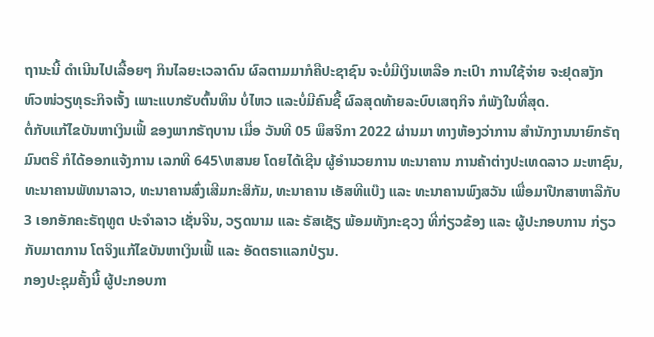ຖານະນີ້ ດຳເນີນໄປເລື້ອຍໆ ກິນໄລຍະເວລາດົນ ຜົລຕາມມາກໍຄືປະຊາຊົນ ຈະບໍ່ມີເງິນເຫລືອ ກະເປົາ ການໃຊ້ຈ່າຍ ຈະຢຸດສງັກ ຫົວໜ່ວຽທຸຣະກິຈເຈັ້ງ ເພາະແບກຮັບຕົ້ນທຶນ ບໍ່ໄຫວ ແລະບໍ່ມີຄົນຊື້ ຜົລສຸດທ້າຍລະບົບເສຖກິຈ ກໍພັງໃນທີ່ສຸດ.
ຕໍ່ກັບແກ້ໄຂບັນຫາເງິນເຟີ້ ຂອງພາກຣັຖບານ ເມື່ອ ວັນທີ 05 ພຶສຈິກາ 2022 ຜ່ານມາ ທາງຫ້ອງວ່າການ ສຳນັກງານນາຍົກຣັຖມົນຕຣີ ກໍໄດ້ອອກແຈ້ງການ ເລກທີ 645\ຫສນຍ ໂດຍໄດ້ເຊີນ ຜູ້ອຳນວຍການ ທະນາຄານ ການຄ້າຕ່າງປະເທດລາວ ມະຫາຊົນ, ທະນາຄານພັທນາລາວ, ທະນາຄານສົ່ງເສີມກະສິກັມ, ທະນາຄານ ເອັສທີແບ໊ງ ແລະ ທະນາຄານພົງສວັນ ເພື່ອມາປືກສາຫາລືກັບ 3 ເອກອັກຄະຣັຖທູຕ ປະຈຳລາວ ເຊັ່ນຈີນ, ວຽດນາມ ແລະ ຣັສເຊັຽ ພ້ອມທັງກະຊວງ ທີ່ກ່ຽວຂ້ອງ ແລະ ຜູ້ປະກອບການ ກ່ຽວກັບມາຕການ ໂຕຈິງແກ້ໄຂບັນຫາເງິນເຟີ້ ແລະ ອັດຕຣາແລກປ່ຽນ.
ກອງປະຊຸມຄັ້ງນີ້ ຜູ້ປະກອບກາ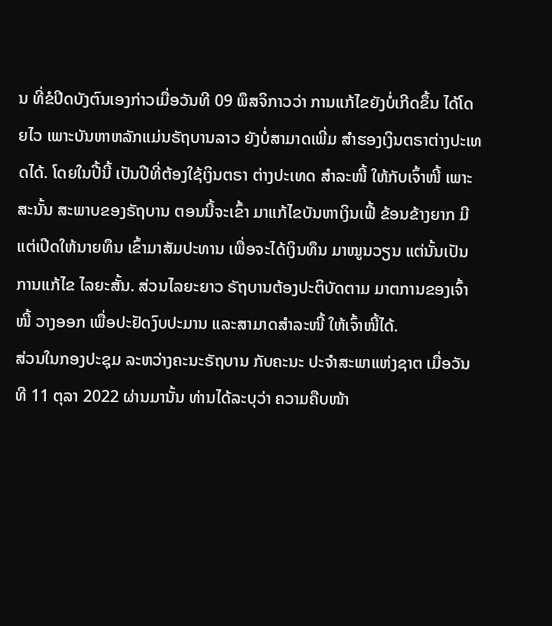ນ ທີ່ຂໍປິດບັງຕົນເອງກ່າວເມື່ອວັນທີ 09 ພຶສຈິກາວວ່າ ການແກ້ໄຂຍັງບໍ່ເກີດຂຶ້ນ ໄດ້ໂດຍໄວ ເພາະບັນຫາຫລັກແມ່ນຣັຖບານລາວ ຍັງບໍ່ສາມາດເພີ່ມ ສຳຮອງເງິນຕຣາຕ່າງປະເທດໄດ້. ໂດຍໃນປີ້ນີ້ ເປັນປີທີ່ຕ້ອງໃຊ້ເງິນຕຣາ ຕ່າງປະເທດ ສຳລະໜີ້ ໃຫ້ກັບເຈົ້າໜີ້ ເພາະສະນັ້ນ ສະພາບຂອງຣັຖບານ ຕອນນີ້ຈະເຂົ້າ ມາແກ້ໄຂບັນຫາເງິນເຟີ້ ຂ້ອນຂ້າງຍາກ ມີແຕ່ເປີດໃຫ້ນາຍທຶນ ເຂົ້າມາສັມປະທານ ເພື່ອຈະໄດ້ເງິນທຶນ ມາໝູນວຽນ ແຕ່ນັ້ນເປັນການແກ້ໄຂ ໄລຍະສັ້ນ. ສ່ວນໄລຍະຍາວ ຣັຖບານຕ້ອງປະຕິບັດຕາມ ມາຕການຂອງເຈົ້າໜີ້ ວາງອອກ ເພື່ອປະຢັດງົບປະມານ ແລະສາມາດສຳລະໜີ້ ໃຫ້ເຈົ້າໜີ້ໄດ້.
ສ່ວນໃນກອງປະຊຸມ ລະຫວ່າງຄະນະຣັຖບານ ກັບຄະນະ ປະຈຳສະພາແຫ່ງຊາຕ ເມື່ອວັນທີ 11 ຕຸລາ 2022 ຜ່ານມານັ້ນ ທ່ານໄດ້ລະບຸວ່າ ຄວາມຄືບໜ້າ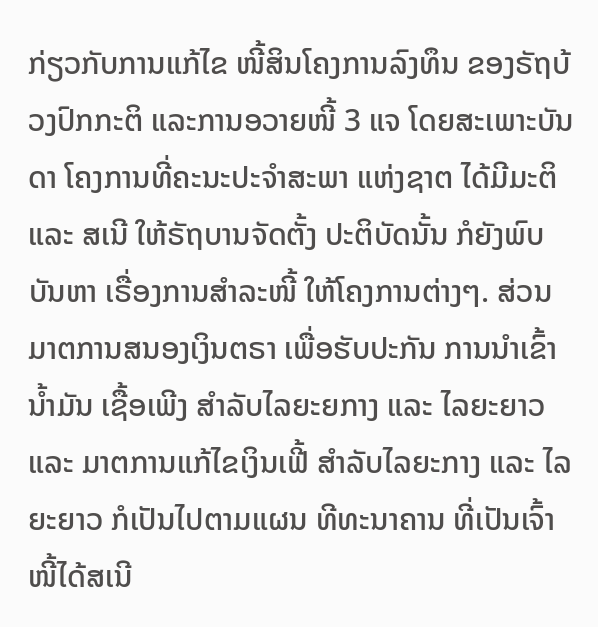ກ່ຽວກັບການແກ້ໄຂ ໜີ້ສິນໂຄງການລົງທຶນ ຂອງຣັຖບ້ວງປົກກະຕິ ແລະການອວາຍໜີ້ 3 ແຈ ໂດຍສະເພາະບັນດາ ໂຄງການທີ່ຄະນະປະຈຳສະພາ ແຫ່ງຊາຕ ໄດ້ມີມະຕິ ແລະ ສເນີ ໃຫ້ຣັຖບານຈັດຕັ້ງ ປະຕິບັດນັ້ນ ກໍຍັງພົບບັນຫາ ເຣື່ອງການສຳລະໜີ້ ໃຫ້ໂຄງການຕ່າງໆ. ສ່ວນມາຕການສນອງເງິນຕຣາ ເພື່ອຮັບປະກັນ ການນໍາເຂົ້ານໍ້າມັນ ເຊື້ອເພີງ ສຳລັບໄລຍະຍກາງ ແລະ ໄລຍະຍາວ ແລະ ມາຕການແກ້ໄຂເງິນເຟີ້ ສຳລັບໄລຍະກາງ ແລະ ໄລຍະຍາວ ກໍເປັນໄປຕາມແຜນ ທີທະນາຄານ ທີ່ເປັນເຈົ້າໜີ້ໄດ້ສເນີ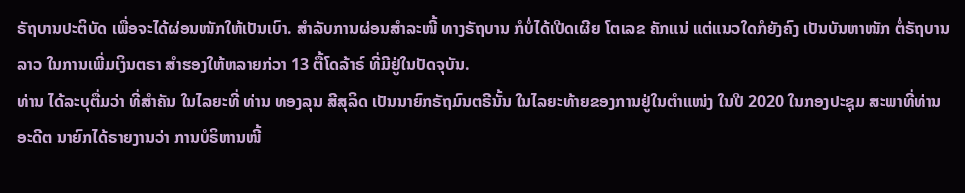ຣັຖບານປະຕິບັດ ເພື່ອຈະໄດ້ຜ່ອນໜັກໃຫ້ເປັນເບົາ. ສຳລັບການຜ່ອນສຳລະໜີ້ ທາງຣັຖບານ ກໍບໍ່ໄດ້ເປີດເຜີຍ ໂຕເລຂ ຄັກແນ່ ແຕ່ແນວໃດກໍຍັງຄົງ ເປັນບັນຫາໜັກ ຕໍ່ຣັຖບານລາວ ໃນການເພີ່ມເງິນຕຣາ ສຳຮອງໃຫ້ຫລາຍກ່ວາ 13 ຕື້ໂດລ້າຣ໌ ທີ່ມີຢູ່ໃນປັດຈຸບັນ.
ທ່ານ ໄດ້ລະບຸຕື່ມວ່າ ທີ່ສຳຄັນ ໃນໄລຍະທີ່ ທ່ານ ທອງລຸນ ສີສຸລິດ ເປັນນາຍົກຣັຖມົນຕຣີນັ້ນ ໃນໄລຍະທ້າຍຂອງການຢູ່ໃນຕຳແໜ່ງ ໃນປີ 2020 ໃນກອງປະຊຸມ ສະພາທີ່ທ່ານ ອະດີຕ ນາຍົກໄດ້ຣາຍງານວ່າ ການບໍຣິຫານໜີ້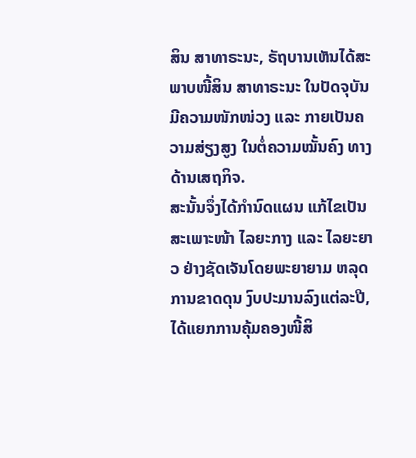ສິນ ສາທາຣະນະ, ຣັຖບານເຫັນໄດ້ສະພາບໜີ້ສິນ ສາທາຣະນະ ໃນປັດຈຸບັນມີຄວາມໜັກໜ່ວງ ແລະ ກາຍເປັນຄວາມສ່ຽງສູງ ໃນຕໍ່ຄວາມໝັ້ນຄົງ ທາງດ້ານເສຖກິຈ.
ສະນັ້ນຈຶ່ງໄດ້ກຳນົດແຜນ ແກ້ໄຂເປັນສະເພາະໜ້າ ໄລຍະກາງ ແລະ ໄລຍະຍາວ ຢ່າງຊັດເຈັນໂດຍພະຍາຍາມ ຫລຸດການຂາດດຸນ ງົບປະມານລົງແຕ່ລະປີ, ໄດ້ແຍກການຄຸ້ມຄອງໜີ້ສິ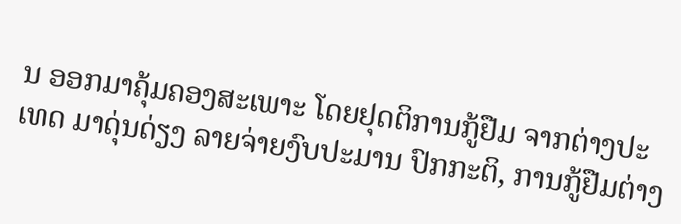ນ ອອກມາຄຸ້ມຄອງສະເພາະ ໂດຍຢຸດຕິການກູ້ຢືມ ຈາກຕ່າງປະເທດ ມາດຸ່ນດ່ຽງ ລາຍຈ່າຍງົບປະມານ ປົກກະຕິ, ການກູ້ຢືມຕ່າງ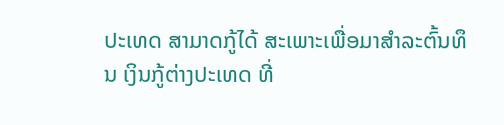ປະເທດ ສາມາດກູ້ໄດ້ ສະເພາະເພື່ອມາສຳລະຕົ້ນທຶນ ເງິນກູ້ຕ່າງປະເທດ ທີ່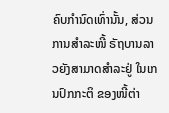ຄົບກຳນົດເທົ່ານັ້ນ, ສ່ວນການສຳລະໜີ້ ຣັຖບານລາວຍັງສາມາດສຳລະຢູ່ ໃນເກນປົກກະຕິ ຂອງໜີ້ຕ່າ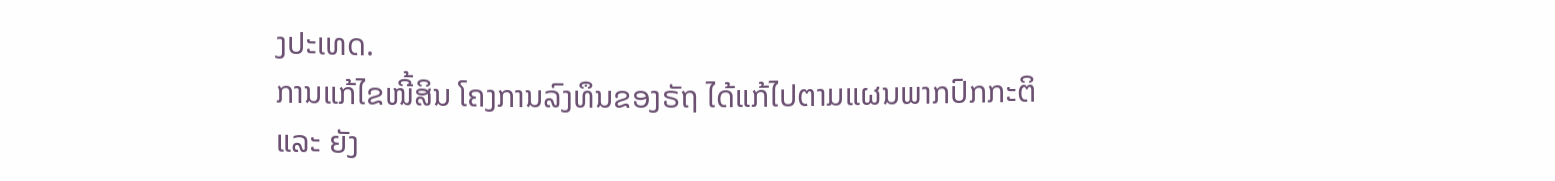ງປະເທດ.
ການແກ້ໄຂໜີ້ສິນ ໂຄງການລົງທຶນຂອງຣັຖ ໄດ້ແກ້ໄປຕາມແຜນພາກປົກກະຕິ ແລະ ຍັງ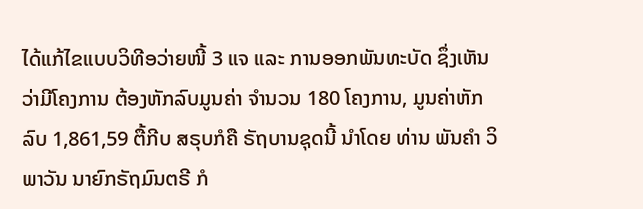ໄດ້ແກ້ໄຂແບບວິທີອວ່າຍໜີ້ 3 ແຈ ແລະ ການອອກພັນທະບັດ ຊຶ່ງເຫັນວ່າມີໂຄງການ ຕ້ອງຫັກລົບມູນຄ່າ ຈຳນວນ 180 ໂຄງການ, ມູນຄ່າຫັກລົບ 1,861,59 ຕື້ກີບ ສຣຸບກໍຄື ຣັຖບານຊຸດນີ້ ນຳໂດຍ ທ່ານ ພັນຄຳ ວິພາວັນ ນາຍົກຣັຖມົນຕຣີ ກໍ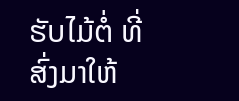ຮັບໄມ້ຕໍ່ ທີ່ສົ່ງມາໃຫ້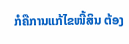ກໍຄືການແກ້ໄຂໜີ້ສິນ ຕ້ອງ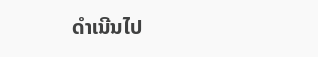ດຳເນີນໄປ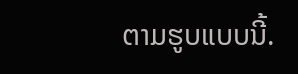ຕາມຮູບແບບນີ້.